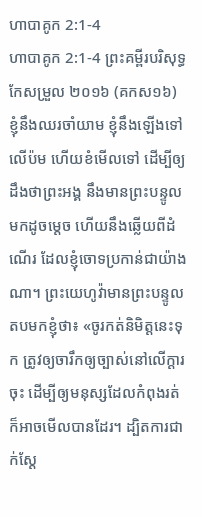ហាបាគូក 2:1-4
ហាបាគូក 2:1-4 ព្រះគម្ពីរបរិសុទ្ធកែសម្រួល ២០១៦ (គកស១៦)
ខ្ញុំនឹងឈរចាំយាម ខ្ញុំនឹងឡើងទៅលើប៉ម ហើយខំមើលទៅ ដើម្បីឲ្យដឹងថាព្រះអង្គ នឹងមានព្រះបន្ទូលមកដូចម្តេច ហើយនឹងឆ្លើយពីដំណើរ ដែលខ្ញុំចោទប្រកាន់ជាយ៉ាងណា។ ព្រះយេហូវ៉ាមានព្រះបន្ទូលតបមកខ្ញុំថា៖ «ចូរកត់និមិត្តនេះទុក ត្រូវឲ្យចារឹកឲ្យច្បាស់នៅលើក្តារចុះ ដើម្បីឲ្យមនុស្សដែលកំពុងរត់ ក៏អាចមើលបានដែរ។ ដ្បិតការជាក់ស្តែ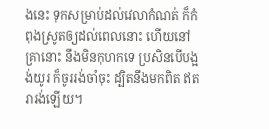ងនេះ ទុកសម្រាប់ដល់វេលាកំណត់ ក៏កំពុងស្រូតឲ្យដល់ពេលនោះ ហើយនៅគ្រានោះ នឹងមិនកុហកទេ ប្រសិនបើបង្អង់យូរ ក៏ចូររង់ចាំចុះ ដ្បិតនឹងមកពិត ឥតរារង់ឡើយ។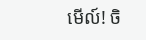មើល៍! ចិ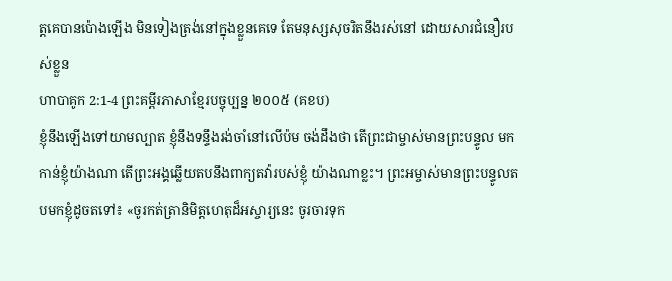ត្តគេបានប៉ោងឡើង មិនទៀងត្រង់នៅក្នុងខ្លួនគេទេ តែមនុស្សសុចរិតនឹងរស់នៅ ដោយសារជំនឿរបស់ខ្លួន
ហាបាគូក 2:1-4 ព្រះគម្ពីរភាសាខ្មែរបច្ចុប្បន្ន ២០០៥ (គខប)
ខ្ញុំនឹងឡើងទៅយាមល្បាត ខ្ញុំនឹងទន្ទឹងរង់ចាំនៅលើប៉ម ចង់ដឹងថា តើព្រះជាម្ចាស់មានព្រះបន្ទូល មកកាន់ខ្ញុំយ៉ាងណា តើព្រះអង្គឆ្លើយតបនឹងពាក្យតវ៉ារបស់ខ្ញុំ យ៉ាងណាខ្លះ។ ព្រះអម្ចាស់មានព្រះបន្ទូលតបមកខ្ញុំដូចតទៅ៖ «ចូរកត់ត្រានិមិត្តហេតុដ៏អស្ចារ្យនេះ ចូរចារទុក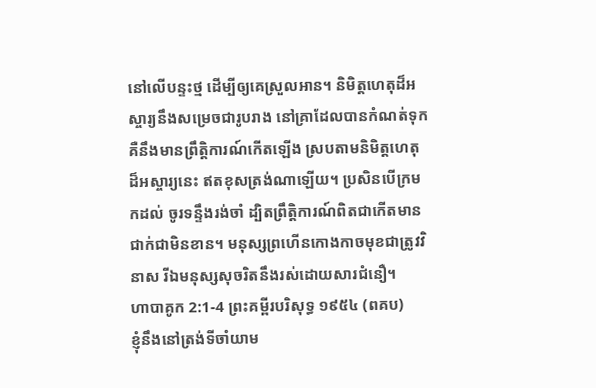នៅលើបន្ទះថ្ម ដើម្បីឲ្យគេស្រួលអាន។ និមិត្តហេតុដ៏អស្ចារ្យនឹងសម្រេចជារូបរាង នៅគ្រាដែលបានកំណត់ទុក គឺនឹងមានព្រឹត្តិការណ៍កើតឡើង ស្របតាមនិមិត្តហេតុដ៏អស្ចារ្យនេះ ឥតខុសត្រង់ណាឡើយ។ ប្រសិនបើក្រមកដល់ ចូរទន្ទឹងរង់ចាំ ដ្បិតព្រឹត្តិការណ៍ពិតជាកើតមាន ជាក់ជាមិនខាន។ មនុស្សព្រហើនកោងកាចមុខជាត្រូវវិនាស រីឯមនុស្សសុចរិតនឹងរស់ដោយសារជំនឿ។
ហាបាគូក 2:1-4 ព្រះគម្ពីរបរិសុទ្ធ ១៩៥៤ (ពគប)
ខ្ញុំនឹងនៅត្រង់ទីចាំយាម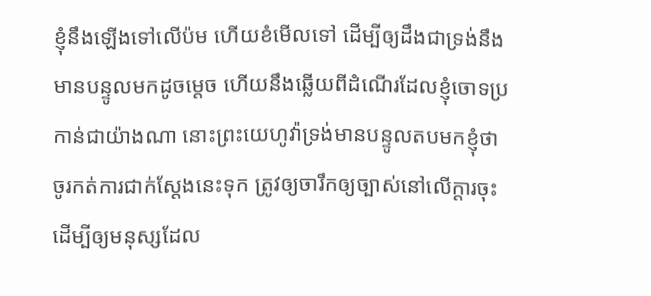ខ្ញុំនឹងឡើងទៅលើប៉ម ហើយខំមើលទៅ ដើម្បីឲ្យដឹងជាទ្រង់នឹងមានបន្ទូលមកដូចម្តេច ហើយនឹងឆ្លើយពីដំណើរដែលខ្ញុំចោទប្រកាន់ជាយ៉ាងណា នោះព្រះយេហូវ៉ាទ្រង់មានបន្ទូលតបមកខ្ញុំថា ចូរកត់ការជាក់ស្តែងនេះទុក ត្រូវឲ្យចារឹកឲ្យច្បាស់នៅលើក្តារចុះ ដើម្បីឲ្យមនុស្សដែល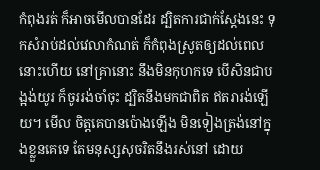កំពុងរត់ ក៏អាចមើលបានដែរ ដ្បិតការជាក់ស្តែងនេះ ទុកសំរាប់ដល់វេលាកំណត់ ក៏កំពុងស្រូតឲ្យដល់ពេលនោះហើយ នៅគ្រានោះ នឹងមិនកុហកទេ បើសិនជាបង្អង់យូរ ក៏ចូររង់ចាំចុះ ដ្បិតនឹងមកជាពិត ឥតរារង់ឡើយ។ មើល ចិត្តគេបានប៉ោងឡើង មិនទៀងត្រង់នៅក្នុងខ្លួនគេទេ តែមនុស្សសុចរិតនឹងរស់នៅ ដោយ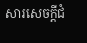សារសេចក្ដីជំ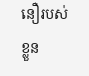នឿរបស់ខ្លួន